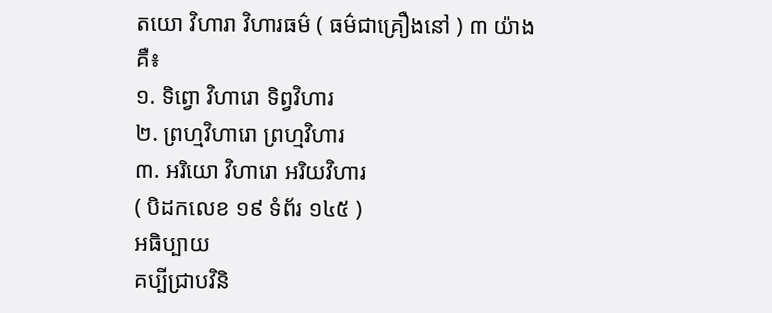តយោ វិហារា វិហារធម៌ ( ធម៌ជាគ្រឿងនៅ ) ៣ យ៉ាង គឺ៖
១. ទិព្វោ វិហារោ ទិព្វវិហារ
២. ព្រហ្មវិហារោ ព្រហ្មវិហារ
៣. អរិយោ វិហារោ អរិយវិហារ
( បិដកលេខ ១៩ ទំព័រ ១៤៥ )
អធិប្បាយ
គប្បីជ្រាបវិនិ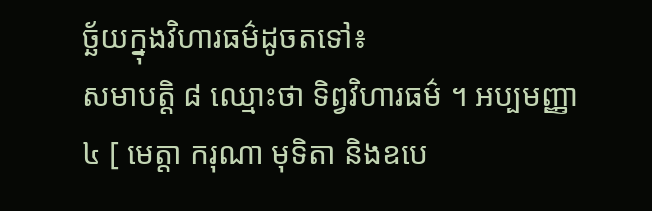ច្ឆ័យក្នុងវិហារធម៌ដូចតទៅ៖
សមាបត្តិ ៨ ឈ្មោះថា ទិព្វវិហារធម៌ ។ អប្បមញ្ញា ៤ [ មេត្តា ករុណា មុទិតា និងឧបេ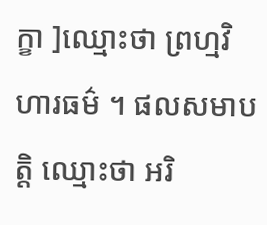ក្ខា ]ឈ្មោះថា ព្រហ្មវិហារធម៌ ។ ផលសមាបត្តិ ឈ្មោះថា អរិ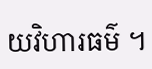យវិហារធម៌ ។